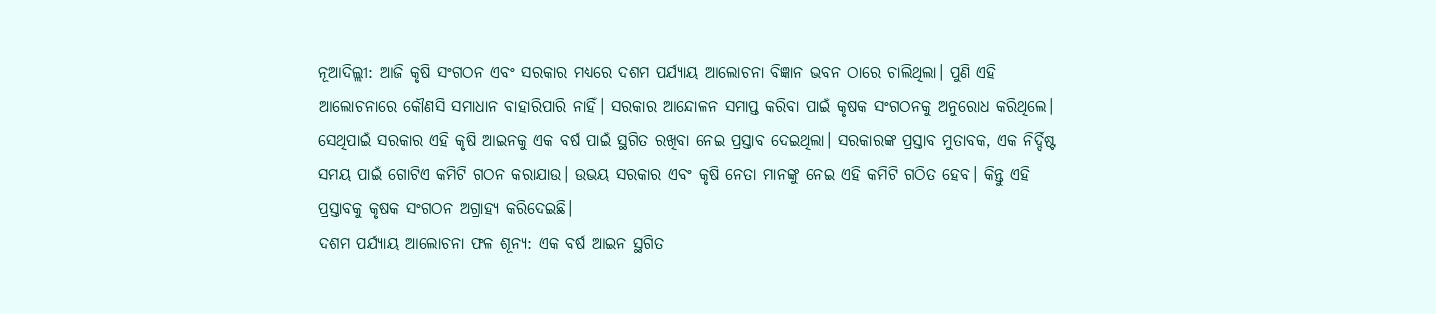ନୂଆଦିଲ୍ଲୀ: ଆଜି କୃଷି ସଂଗଠନ ଏବଂ ସରକାର ମଧ୍ୟରେ ଦଶମ ପର୍ଯ୍ୟାୟ ଆଲୋଚନା ବିଜ୍ଞାନ ଭବନ ଠାରେ ଚାଲିଥିଲା। ପୁଣି ଏହି ଆଲୋଚନାରେ କୌଣସି ସମାଧାନ ବାହାରିପାରି ନାହିଁ। ସରକାର ଆନ୍ଦୋଳନ ସମାପ୍ତ କରିବା ପାଇଁ କୃଷକ ସଂଗଠନକୁ ଅନୁରୋଧ କରିଥିଲେ। ସେଥିପାଇଁ ସରକାର ଏହି କୃଷି ଆଇନକୁ ଏକ ବର୍ଷ ପାଇଁ ସ୍ଥଗିତ ରଖିବା ନେଇ ପ୍ରସ୍ତାବ ଦେଇଥିଲା। ସରକାରଙ୍କ ପ୍ରସ୍ତାବ ମୁତାବକ, ଏକ ନିର୍ଦ୍ଦିଷ୍ଟ ସମୟ ପାଇଁ ଗୋଟିଏ କମିଟି ଗଠନ କରାଯାଉ। ଉଭୟ ସରକାର ଏବଂ କୃଷି ନେତା ମାନଙ୍କୁ ନେଇ ଏହି କମିଟି ଗଠିତ ହେବ। କିନ୍ତୁ ଏହି ପ୍ରସ୍ତାବକୁ କୃଷକ ସଂଗଠନ ଅଗ୍ରାହ୍ୟ କରିଦେଇଛି।
ଦଶମ ପର୍ଯ୍ୟାୟ ଆଲୋଚନା ଫଳ ଶୂନ୍ୟ: ଏକ ବର୍ଷ ଆଇନ ସ୍ଥଗିତ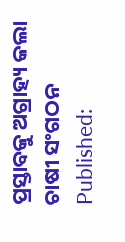ପ୍ରସ୍ତାବକୁ ଅଗ୍ରାହ୍ୟ କଲା ଚାଷୀ ସଂଗଠନ
Published: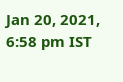Jan 20, 2021, 6:58 pm IST